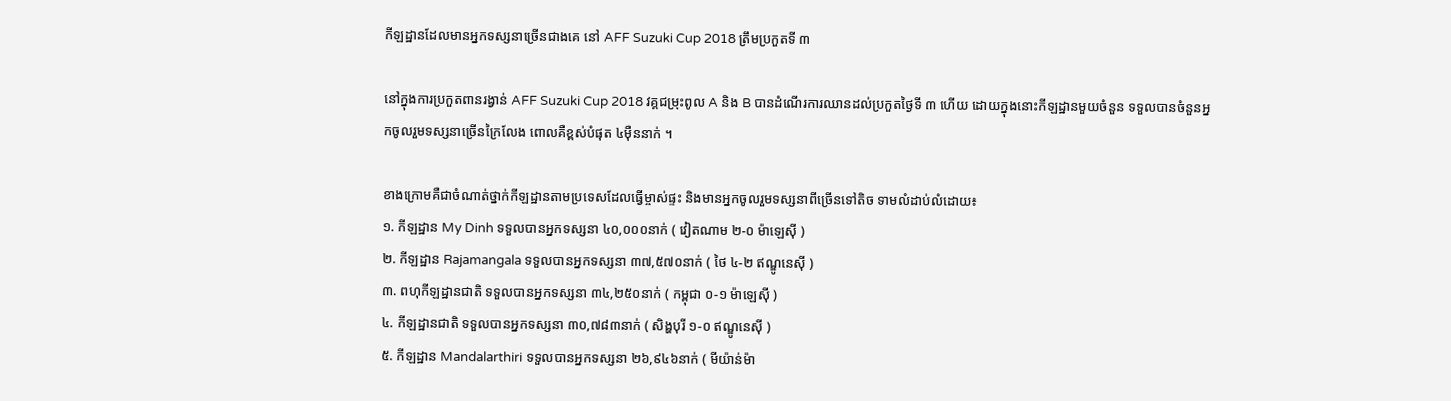កីឡដ្ឋានដែលមានអ្នកទស្សនាច្រើនជាងគេ នៅ AFF Suzuki Cup 2018 ត្រឹមប្រកួតទី ៣

នៅក្នុងការប្រកួតពានរង្វាន់ AFF Suzuki Cup 2018 វគ្គជម្រុះពូល A និង B បានដំណើរការឈានដល់ប្រកួតថ្ងៃទី ៣ ហើយ ដោយក្នុងនោះកីឡដ្ឋានមួយចំនួន ទទួលបានចំនួនអ្នកចូលរួមទស្សនាច្រើនក្រៃលែង ពោលគឺខ្ពស់បំផុត ៤ម៉ឺននាក់ ។

ខាងក្រោមគឺជាចំណាត់ថ្នាក់កីឡដ្ឋានតាមប្រទេសដែលធ្វើម្ចាស់ផ្ទះ និងមានអ្នកចូលរួមទស្សនាពីច្រើនទៅតិច ទាមលំដាប់លំដោយ៖
១. កីឡដ្ឋាន My Dinh ទទួលបានអ្នកទស្សនា ៤០,០០០នាក់ ( វៀតណាម ២-០ ម៉ាឡេស៊ី )
២. កីឡដ្ឋាន Rajamangala ទទួលបានអ្នកទស្សនា ៣៧,៥៧០នាក់ ( ថៃ ៤-២ ឥណ្ឌូនេស៊ី )
៣. ពហុកីឡដ្ឋានជាតិ ទទួលបានអ្នកទស្សនា ៣៤,២៥០នាក់ ( កម្ពុជា ០-១ ម៉ាឡេស៊ី )
៤. កីឡដ្ឋានជាតិ ទទួលបានអ្នកទស្សនា ៣០,៧៨៣នាក់ ( សិង្ហបុរី ១-០ ឥណ្ឌូនេស៊ី )
៥. កីឡដ្ឋាន Mandalarthiri ទទួលបានអ្នកទស្សនា ២៦,៩៤៦នាក់ ( មីយ៉ាន់ម៉ា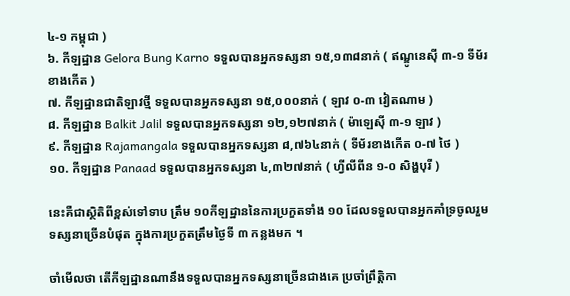៤-១ កម្ពុជា )
៦. កីឡដ្ឋាន Gelora Bung Karno ទទួលបានអ្នកទស្សនា ១៥,១៣៨នាក់ ( ឥណ្ឌូនេស៊ី ៣-១ ទីម័រខាងកើត )
៧. កីឡដ្ឋានជាតិឡាវថ្មី ទទួលបានអ្នកទស្សនា ១៥,០០០នាក់ ( ឡាវ ០-៣ វៀតណាម )
៨. កីឡដ្ឋាន Balkit Jalil ទទួលបានអ្នកទស្សនា ១២,១២៧នាក់ ( ម៉ាឡេស៊ី ៣-១ ឡាវ )
៩. កីឡដ្ឋាន Rajamangala ទទួលបានអ្នកទស្សនា ៨,៧៦៤នាក់ ( ទីម័រខាងកើត ០-៧ ថៃ )
១០. កីឡដ្ឋាន Panaad ទទួលបានអ្នកទស្សនា ៤,៣២៧នាក់ ( ហ្វីលីពីន ១-០ សិង្ហបុរី )

នេះគឺជាស្ថិតិពីខ្ពស់ទៅទាប ត្រឹម ១០កីឡដ្ឋាននៃការប្រកួតទាំង ១០ ដែលទទួលបានអ្នកគាំទ្រចូលរួមទស្សនាច្រើនបំផុត ក្នុងការប្រកួតត្រឹមថ្ងៃទី ៣ កន្លងមក ។

ចាំមើលថា តើកីឡដ្ឋានណានឹងទទួលបានអ្នកទស្សនាច្រើនជាងគេ ប្រចាំព្រឹត្តិកា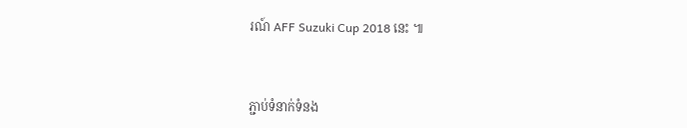រណ៍ AFF Suzuki Cup 2018 នេះ ៕



ភ្ជាប់ទំនាក់ទំនង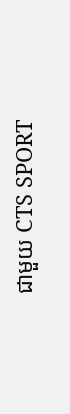ជាមួយ CTS SPORT